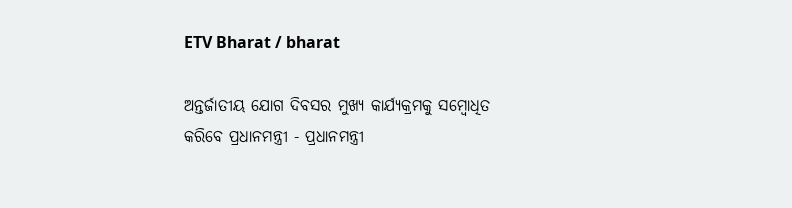ETV Bharat / bharat

ଅନ୍ତର୍ଜାତୀୟ ଯୋଗ ଦିବସର ମୁଖ୍ୟ କାର୍ଯ୍ୟକ୍ରମକୁ ସମ୍ବୋଧିତ କରିବେ ପ୍ରଧାନମନ୍ତ୍ରୀ - ପ୍ରଧାନମନ୍ତ୍ରୀ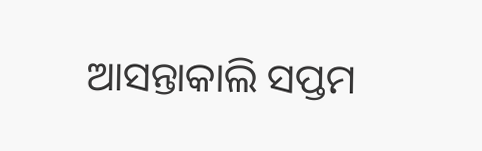ଆସନ୍ତାକାଲି ସପ୍ତମ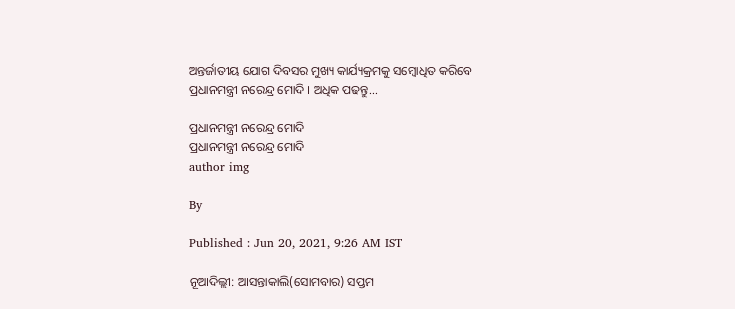ଅନ୍ତର୍ଜାତୀୟ ଯୋଗ ଦିବସର ମୁଖ୍ୟ କାର୍ଯ୍ୟକ୍ରମକୁ ସମ୍ବୋଧିତ କରିବେ ପ୍ରଧାନମନ୍ତ୍ରୀ ନରେନ୍ଦ୍ର ମୋଦି । ଅଧିକ ପଢନ୍ତୁ...

ପ୍ରଧାନମନ୍ତ୍ରୀ ନରେନ୍ଦ୍ର ମୋଦି
ପ୍ରଧାନମନ୍ତ୍ରୀ ନରେନ୍ଦ୍ର ମୋଦି
author img

By

Published : Jun 20, 2021, 9:26 AM IST

ନୂଆଦିଲ୍ଲୀ: ଆସନ୍ତାକାଲି(ସୋମବାର) ସପ୍ତମ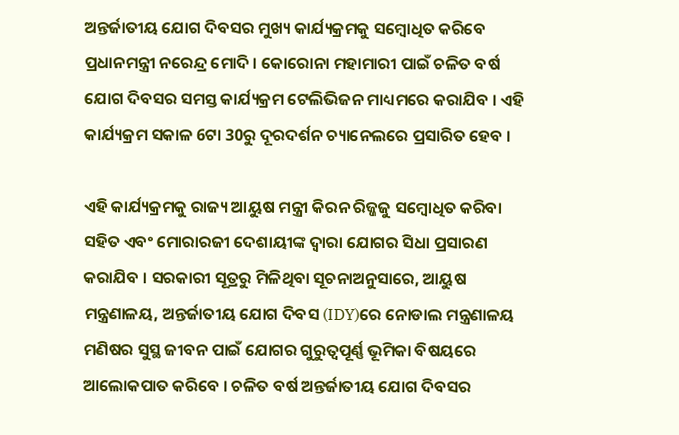ଅନ୍ତର୍ଜାତୀୟ ଯୋଗ ଦିବସର ମୁଖ୍ୟ କାର୍ଯ୍ୟକ୍ରମକୁ ସମ୍ବୋଧିତ କରିବେ ପ୍ରଧାନମନ୍ତ୍ରୀ ନରେନ୍ଦ୍ର ମୋଦି । କୋରୋନା ମହାମାରୀ ପାଇଁ ଚଳିତ ବର୍ଷ ଯୋଗ ଦିବସର ସମସ୍ତ କାର୍ଯ୍ୟକ୍ରମ ଟେଲିଭିଜନ ମାଧ୍ୟମରେ କରାଯିବ । ଏହି କାର୍ଯ୍ୟକ୍ରମ ସକାଳ 6ଟା 30ରୁ ଦୂରଦର୍ଶନ ଚ୍ୟାନେଲରେ ପ୍ରସାରିତ ହେବ ।

ଏହି କାର୍ଯ୍ୟକ୍ରମକୁ ରାଜ୍ୟ ଆୟୁଷ ମନ୍ତ୍ରୀ କିରନ ରିଜ୍ଜଜୁ ସମ୍ବୋଧିତ କରିବା ସହିତ ଏବଂ ମୋରାରଜୀ ଦେଶାୟୀଙ୍କ ଦ୍ବାରା ଯୋଗର ସିଧା ପ୍ରସାରଣ କରାଯିବ । ସରକାରୀ ସୂତ୍ରରୁ ମିଳିଥିବା ସୂଚନାଅନୁସାରେ, ଆୟୁଷ ମନ୍ତ୍ରଣାଳୟ, ଅନ୍ତର୍ଜାତୀୟ ଯୋଗ ଦିବସ (IDY)ରେ ନୋଡାଲ ମନ୍ତ୍ରଣାଳୟ ମଣିଷର ସୁସ୍ଥ ଜୀବନ ପାଇଁ ଯୋଗର ଗୁରୁତ୍ବପୂର୍ଣ୍ଣ ଭୂମିକା ବିଷୟରେ ଆଲୋକପାତ କରିବେ । ଚଳିତ ବର୍ଷ ଅନ୍ତର୍ଜାତୀୟ ଯୋଗ ଦିବସର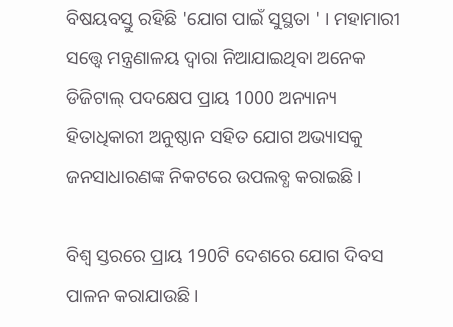ବିଷୟବସ୍ତୁ ରହିଛି 'ଯୋଗ ପାଇଁ ସୁସ୍ଥତା ' । ମହାମାରୀ ସତ୍ତ୍ବେ ମନ୍ତ୍ରଣାଳୟ ଦ୍ବାରା ନିଆଯାଇଥିବା ଅନେକ ଡିଜିଟାଲ୍ ପଦକ୍ଷେପ ପ୍ରାୟ 1000 ଅନ୍ୟାନ୍ୟ ହିତାଧିକାରୀ ଅନୁଷ୍ଠାନ ସହିତ ଯୋଗ ଅଭ୍ୟାସକୁ ଜନସାଧାରଣଙ୍କ ନିକଟରେ ଉପଲବ୍ଧ କରାଇଛି ।

ବିଶ୍ବ ସ୍ତରରେ ପ୍ରାୟ 190ଟି ଦେଶରେ ଯୋଗ ଦିବସ ପାଳନ କରାଯାଉଛି ।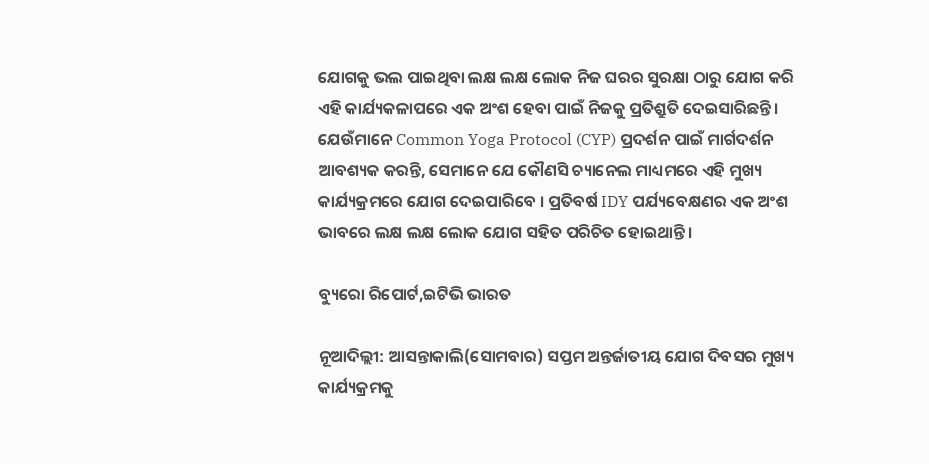ଯୋଗକୁ ଭଲ ପାଇଥିବା ଲକ୍ଷ ଲକ୍ଷ ଲୋକ ନିଜ ଘରର ସୁରକ୍ଷା ଠାରୁ ଯୋଗ କରି ଏହି କାର୍ଯ୍ୟକଳାପରେ ଏକ ଅଂଶ ହେବା ପାଇଁ ନିଜକୁ ପ୍ରତିଶ୍ରୁତି ଦେଇସାରିଛନ୍ତି । ଯେଉଁମାନେ Common Yoga Protocol (CYP) ପ୍ରଦର୍ଶନ ପାଇଁ ମାର୍ଗଦର୍ଶନ ଆବଶ୍ୟକ କରନ୍ତି, ସେମାନେ ଯେ କୌଣସି ଚ୍ୟାନେଲ ମାଧ୍ୟମରେ ଏହି ମୁଖ୍ୟ କାର୍ଯ୍ୟକ୍ରମରେ ଯୋଗ ଦେଇପାରିବେ । ପ୍ରତିବର୍ଷ IDY ପର୍ଯ୍ୟବେକ୍ଷଣର ଏକ ଅଂଶ ଭାବରେ ଲକ୍ଷ ଲକ୍ଷ ଲୋକ ଯୋଗ ସହିତ ପରିଚିତ ହୋଇଥାନ୍ତି ।

ବ୍ୟୁରୋ ରିପୋର୍ଟ,ଇଟିଭି ଭାରତ

ନୂଆଦିଲ୍ଲୀ: ଆସନ୍ତାକାଲି(ସୋମବାର) ସପ୍ତମ ଅନ୍ତର୍ଜାତୀୟ ଯୋଗ ଦିବସର ମୁଖ୍ୟ କାର୍ଯ୍ୟକ୍ରମକୁ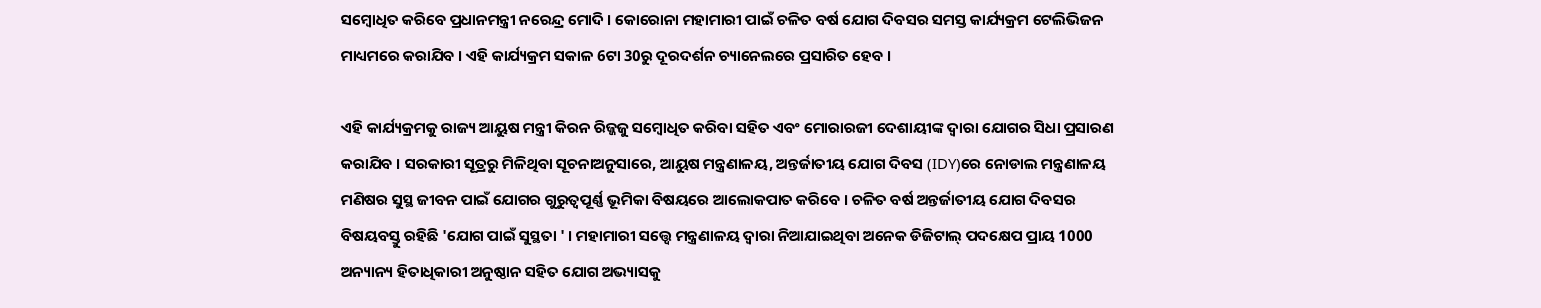ସମ୍ବୋଧିତ କରିବେ ପ୍ରଧାନମନ୍ତ୍ରୀ ନରେନ୍ଦ୍ର ମୋଦି । କୋରୋନା ମହାମାରୀ ପାଇଁ ଚଳିତ ବର୍ଷ ଯୋଗ ଦିବସର ସମସ୍ତ କାର୍ଯ୍ୟକ୍ରମ ଟେଲିଭିଜନ ମାଧ୍ୟମରେ କରାଯିବ । ଏହି କାର୍ଯ୍ୟକ୍ରମ ସକାଳ 6ଟା 30ରୁ ଦୂରଦର୍ଶନ ଚ୍ୟାନେଲରେ ପ୍ରସାରିତ ହେବ ।

ଏହି କାର୍ଯ୍ୟକ୍ରମକୁ ରାଜ୍ୟ ଆୟୁଷ ମନ୍ତ୍ରୀ କିରନ ରିଜ୍ଜଜୁ ସମ୍ବୋଧିତ କରିବା ସହିତ ଏବଂ ମୋରାରଜୀ ଦେଶାୟୀଙ୍କ ଦ୍ବାରା ଯୋଗର ସିଧା ପ୍ରସାରଣ କରାଯିବ । ସରକାରୀ ସୂତ୍ରରୁ ମିଳିଥିବା ସୂଚନାଅନୁସାରେ, ଆୟୁଷ ମନ୍ତ୍ରଣାଳୟ, ଅନ୍ତର୍ଜାତୀୟ ଯୋଗ ଦିବସ (IDY)ରେ ନୋଡାଲ ମନ୍ତ୍ରଣାଳୟ ମଣିଷର ସୁସ୍ଥ ଜୀବନ ପାଇଁ ଯୋଗର ଗୁରୁତ୍ବପୂର୍ଣ୍ଣ ଭୂମିକା ବିଷୟରେ ଆଲୋକପାତ କରିବେ । ଚଳିତ ବର୍ଷ ଅନ୍ତର୍ଜାତୀୟ ଯୋଗ ଦିବସର ବିଷୟବସ୍ତୁ ରହିଛି 'ଯୋଗ ପାଇଁ ସୁସ୍ଥତା ' । ମହାମାରୀ ସତ୍ତ୍ବେ ମନ୍ତ୍ରଣାଳୟ ଦ୍ବାରା ନିଆଯାଇଥିବା ଅନେକ ଡିଜିଟାଲ୍ ପଦକ୍ଷେପ ପ୍ରାୟ 1000 ଅନ୍ୟାନ୍ୟ ହିତାଧିକାରୀ ଅନୁଷ୍ଠାନ ସହିତ ଯୋଗ ଅଭ୍ୟାସକୁ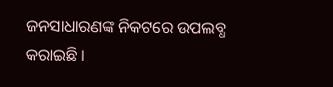ଜନସାଧାରଣଙ୍କ ନିକଟରେ ଉପଲବ୍ଧ କରାଇଛି ।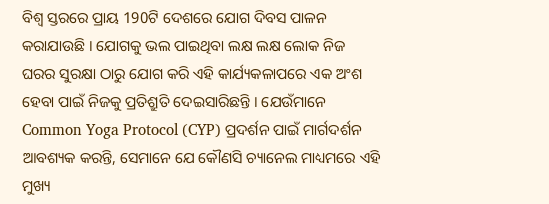ବିଶ୍ବ ସ୍ତରରେ ପ୍ରାୟ 190ଟି ଦେଶରେ ଯୋଗ ଦିବସ ପାଳନ କରାଯାଉଛି । ଯୋଗକୁ ଭଲ ପାଇଥିବା ଲକ୍ଷ ଲକ୍ଷ ଲୋକ ନିଜ ଘରର ସୁରକ୍ଷା ଠାରୁ ଯୋଗ କରି ଏହି କାର୍ଯ୍ୟକଳାପରେ ଏକ ଅଂଶ ହେବା ପାଇଁ ନିଜକୁ ପ୍ରତିଶ୍ରୁତି ଦେଇସାରିଛନ୍ତି । ଯେଉଁମାନେ Common Yoga Protocol (CYP) ପ୍ରଦର୍ଶନ ପାଇଁ ମାର୍ଗଦର୍ଶନ ଆବଶ୍ୟକ କରନ୍ତି, ସେମାନେ ଯେ କୌଣସି ଚ୍ୟାନେଲ ମାଧ୍ୟମରେ ଏହି ମୁଖ୍ୟ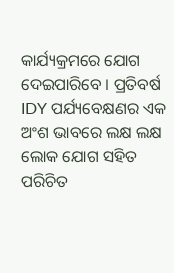କାର୍ଯ୍ୟକ୍ରମରେ ଯୋଗ ଦେଇପାରିବେ । ପ୍ରତିବର୍ଷ IDY ପର୍ଯ୍ୟବେକ୍ଷଣର ଏକ ଅଂଶ ଭାବରେ ଲକ୍ଷ ଲକ୍ଷ ଲୋକ ଯୋଗ ସହିତ ପରିଚିତ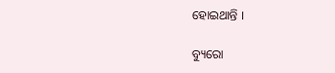ହୋଇଥାନ୍ତି ।

ବ୍ୟୁରୋ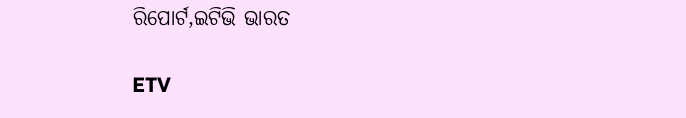ରିପୋର୍ଟ,ଇଟିଭି ଭାରତ

ETV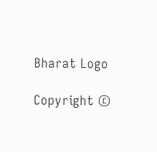Bharat Logo

Copyright ©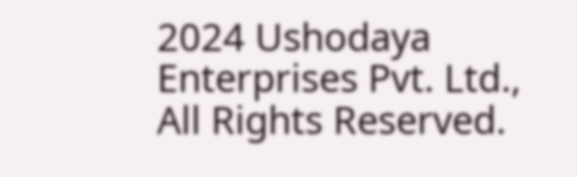2024 Ushodaya Enterprises Pvt. Ltd., All Rights Reserved.